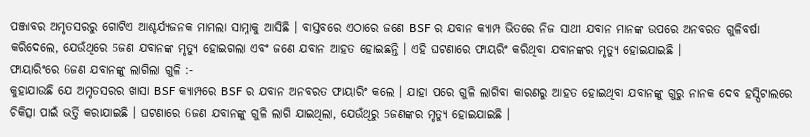ପଞ୍ଜାବର ଅମୃତସରରୁ ଗୋଟିଏ ଆଶ୍ଚର୍ଯ୍ୟଜନକ ମାମଲା ସାମ୍ନାକୁ ଆସିଛି । ବାସ୍ତବରେ ଏଠାରେ ଜଣେ BSF ର ଯବାନ କ୍ୟାମ୍ପ ଭିତରେ ନିଜ ସାଥୀ ଯବାନ ମାନଙ୍କ ଉପରେ ଅନବରତ ଗୁଳିବର୍ଷା କରିଦେଲେ, ଯେଉଁଥିରେ 5ଜଣ ଯବାନଙ୍କ ମୃତ୍ୟୁ ହୋଇଗଲା ଏବଂ ଜଣେ ଯବାନ ଆହତ ହୋଇଛନ୍ତି । ଏହି ଘଟଣାରେ ଫାୟରିଂ କରିଥିବା ଯବାନଙ୍କର ମୃତ୍ୟୁ ହୋଇଯାଇଛି ।
ଫାୟାରିଂରେ 6ଜଣ ଯବାନଙ୍କୁ ଲାଗିଲା ଗୁଳି :-
କୁହାଯାଉଛି ଯେ ଅମୃତସରର ଖାସା BSF କ୍ୟାମ୍ପରେ BSF ର ଯବାନ ଅନବରତ ଫାୟାରିଂ କଲେ । ଯାହା ପରେ ଗୁଳି ଲାଗିବା କାରଣରୁ ଆହତ ହୋଇଥିବା ଯବାନଙ୍କୁ ଗୁରୁ ନାନକ ଦେବ ହସ୍ପିଟାଲରେ ଚିକିତ୍ସା ପାଇଁ ଭର୍ତ୍ତି କରାଯାଇଛି । ଘଟଣାରେ 6ଜଣ ଯବାନଙ୍କୁ ଗୁଳି ଲାଗି ଯାଇଥିଲା, ଯେଉଁଥିରୁ 5ଜଣଙ୍କର ମୃତ୍ୟୁ ହୋଇଯାଇଛି ।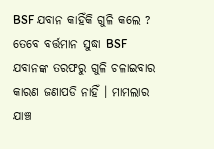BSF ଯବାନ କାହିଁକି ଗୁଳି କଲେ ?
ତେବେ ବର୍ତ୍ତମାନ ସୁଦ୍ଧା BSF ଯବାନଙ୍କ ତରଫରୁ ଗୁଳି ଚଳାଇବାର କାରଣ ଜଣାପଡି ନାହିଁ । ମାମଲାର ଯାଞ୍ଚ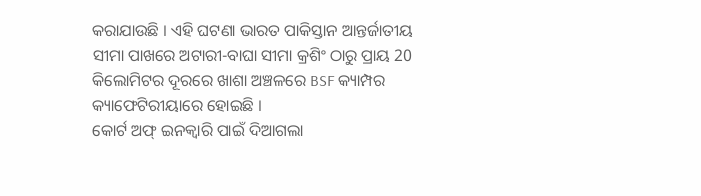କରାଯାଉଛି । ଏହି ଘଟଣା ଭାରତ ପାକିସ୍ତାନ ଆନ୍ତର୍ଜାତୀୟ ସୀମା ପାଖରେ ଅଟାରୀ-ବାଘା ସୀମା କ୍ରଶିଂ ଠାରୁ ପ୍ରାୟ 20 କିଲୋମିଟର ଦୂରରେ ଖାଶା ଅଞ୍ଚଳରେ BSF କ୍ୟାମ୍ପର କ୍ୟାଫେଟିରୀୟାରେ ହୋଇଛି ।
କୋର୍ଟ ଅଫ୍ ଇନକ୍ୱାରି ପାଇଁ ଦିଆଗଲା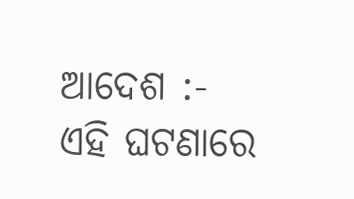ଆଦେଶ :-
ଏହି ଘଟଣାରେ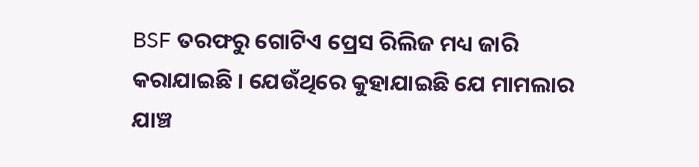BSF ତରଫରୁ ଗୋଟିଏ ପ୍ରେସ ରିଲିଜ ମଧ୍ୟ ଜାରି କରାଯାଇଛି । ଯେଉଁଥିରେ କୁହାଯାଇଛି ଯେ ମାମଲାର ଯାଞ୍ଚ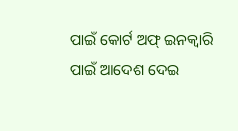ପାଇଁ କୋର୍ଟ ଅଫ୍ ଇନକ୍ୱାରି ପାଇଁ ଆଦେଶ ଦେଇ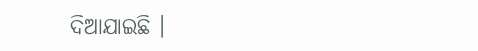ଦିଆଯାଇଛି ।